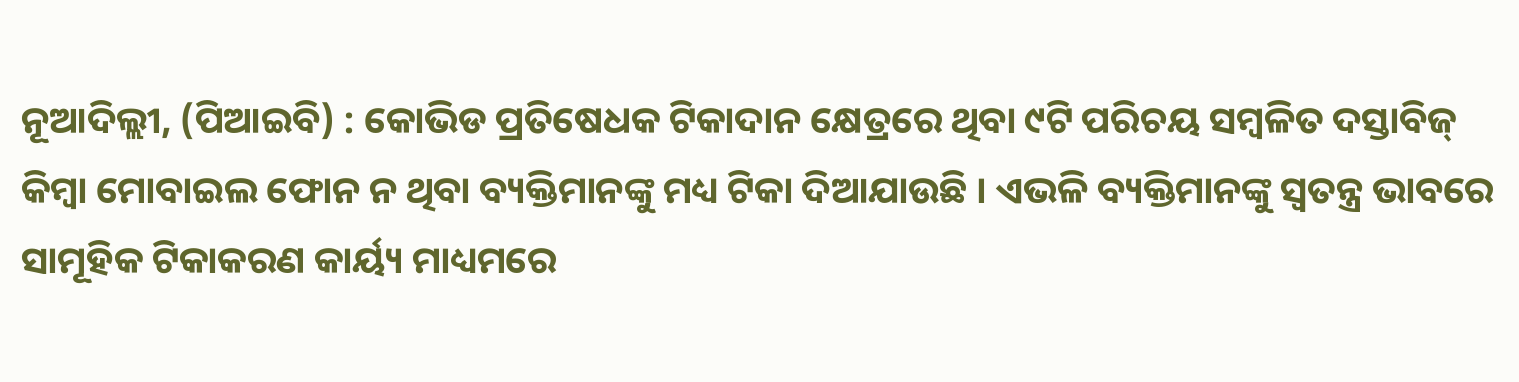ନୂଆଦିଲ୍ଲୀ, (ପିଆଇବି) : କୋଭିଡ ପ୍ରତିଷେଧକ ଟିକାଦାନ କ୍ଷେତ୍ରରେ ଥିବା ୯ଟି ପରିଚୟ ସମ୍ବଳିତ ଦସ୍ତାବିଜ୍ କିମ୍ବା ମୋବାଇଲ ଫୋନ ନ ଥିବା ବ୍ୟକ୍ତିମାନଙ୍କୁ ମଧ୍ୟ ଟିକା ଦିଆଯାଉଛି । ଏଭଳି ବ୍ୟକ୍ତିମାନଙ୍କୁ ସ୍ୱତନ୍ତ୍ର ଭାବରେ ସାମୂହିକ ଟିକାକରଣ କାର୍ୟ୍ୟ ମାଧ୍ୟମରେ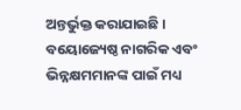ଅନ୍ତର୍ଭୁକ୍ତ କରାଯାଇଛି । ବୟୋଜ୍ୟେଷ୍ଠ ନାଗରିକ ଏବଂ ଭିନ୍ନକ୍ଷମମାନଙ୍କ ପାଇଁ ମଧ୍ୟ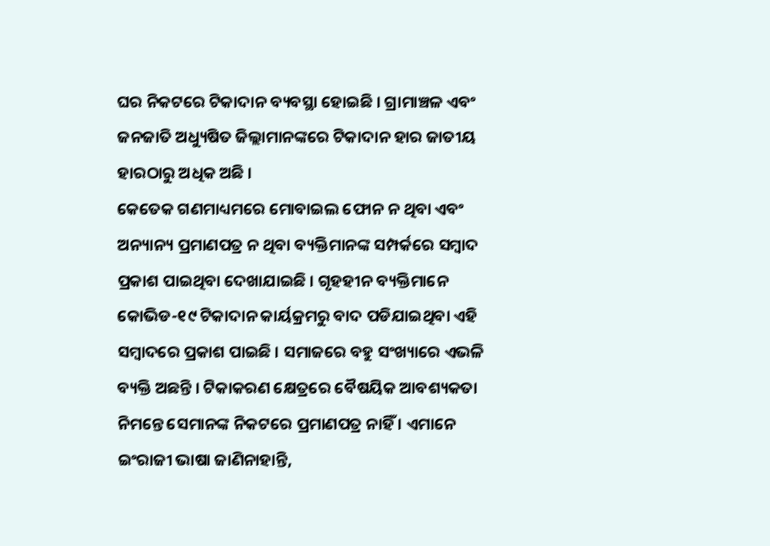ଘର ନିକଟରେ ଟିକାଦାନ ବ୍ୟବସ୍ଥା ହୋଇଛି । ଗ୍ରାମାଞ୍ଚଳ ଏବଂ ଜନଜାତି ଅଧ୍ୟୁଷିତ ଜିଲ୍ଲାମାନଙ୍କରେ ଟିକାଦାନ ହାର ଜାତୀୟ ହାରଠାରୁ ଅଧିକ ଅଛି ।
କେତେକ ଗଣମାଧ୍ୟମରେ ମୋବାଇଲ ଫୋନ ନ ଥିବା ଏବଂ ଅନ୍ୟାନ୍ୟ ପ୍ରମାଣପତ୍ର ନ ଥିବା ବ୍ୟକ୍ତିମାନଙ୍କ ସମ୍ପର୍କରେ ସମ୍ବାଦ ପ୍ରକାଶ ପାଇଥିବା ଦେଖାଯାଇଛି । ଗୃହହୀନ ବ୍ୟକ୍ତିମାନେ କୋଭିଡ-୧୯ ଟିକାଦାନ କାର୍ୟକ୍ରମରୁ ବାଦ ପଡିଯାଇଥିବା ଏହି ସମ୍ବାଦରେ ପ୍ରକାଶ ପାଇଛି । ସମାଜରେ ବହୁ ସଂଖ୍ୟାରେ ଏଭଳି ବ୍ୟକ୍ତି ଅଛନ୍ତି । ଟିକାକରଣ କ୍ଷେତ୍ରରେ ବୈଷୟିକ ଆବଶ୍ୟକତା ନିମନ୍ତେ ସେମାନଙ୍କ ନିକଟରେ ପ୍ରମାଣପତ୍ର ନାହିଁ । ଏମାନେ ଇଂରାଜୀ ଭାଷା ଜାଣିନାହାନ୍ତି,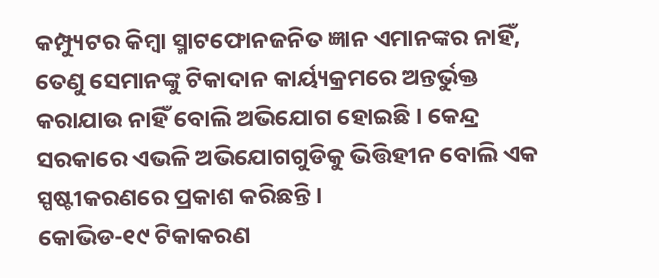କମ୍ପ୍ୟୁଟର କିମ୍ବା ସ୍ମାଟଫୋନଜନିତ ଜ୍ଞାନ ଏମାନଙ୍କର ନାହିଁ, ତେଣୁ ସେମାନଙ୍କୁ ଟିକାଦାନ କାର୍ୟ୍ୟକ୍ରମରେ ଅନ୍ତର୍ଭୁକ୍ତ କରାଯାଉ ନାହିଁ ବୋଲି ଅଭିଯୋଗ ହୋଇଛି । କେନ୍ଦ୍ର ସରକାରେ ଏଭଳି ଅଭିଯୋଗଗୁଡିକୁ ଭିତ୍ତିହୀନ ବୋଲି ଏକ ସ୍ପଷ୍ଟୀକରଣରେ ପ୍ରକାଶ କରିଛନ୍ତି ।
କୋଭିଡ-୧୯ ଟିକାକରଣ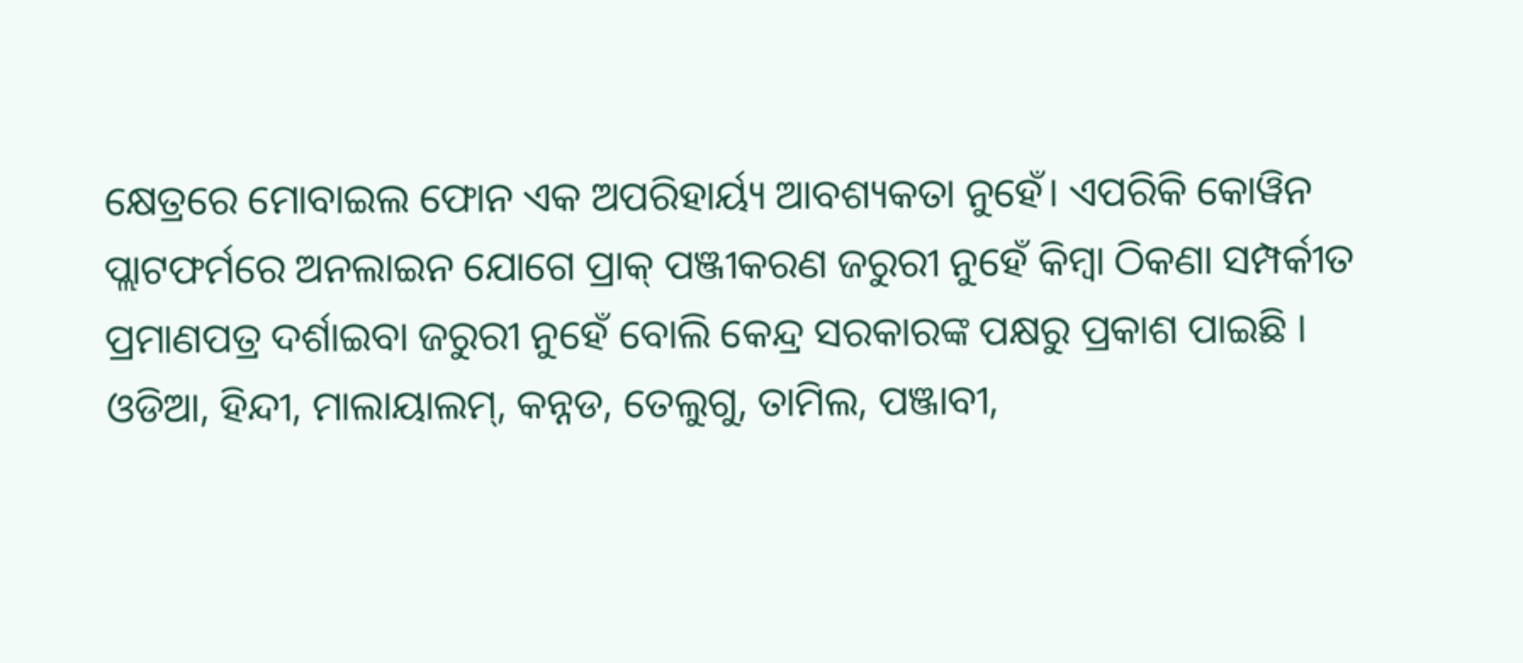କ୍ଷେତ୍ରରେ ମୋବାଇଲ ଫୋନ ଏକ ଅପରିହାର୍ୟ୍ୟ ଆବଶ୍ୟକତା ନୁହେଁ। ଏପରିକି କୋୱିନ ପ୍ଲାଟଫର୍ମରେ ଅନଲାଇନ ଯୋଗେ ପ୍ରାକ୍ ପଞ୍ଜୀକରଣ ଜରୁରୀ ନୁହେଁ କିମ୍ବା ଠିକଣା ସମ୍ପର୍କୀତ ପ୍ରମାଣପତ୍ର ଦର୍ଶାଇବା ଜରୁରୀ ନୁହେଁ ବୋଲି କେନ୍ଦ୍ର ସରକାରଙ୍କ ପକ୍ଷରୁ ପ୍ରକାଶ ପାଇଛି । ଓଡିଆ, ହିନ୍ଦୀ, ମାଲାୟାଲମ୍, କନ୍ନଡ, ତେଲୁଗୁ, ତାମିଲ, ପଞ୍ଜାବୀ,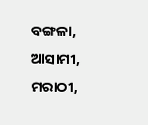ବଙ୍ଗଳା, ଆସାମୀ, ମରାଠୀ,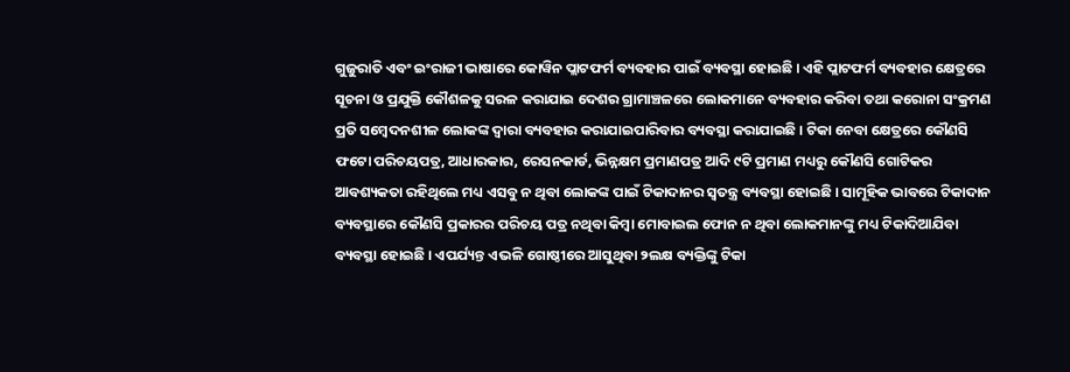ଗୁଜୁରାତି ଏବଂ ଇଂରାଜୀ ଭାଷାରେ କୋୱିନ ପ୍ଲାଟଫର୍ମ ବ୍ୟବହାର ପାଇଁ ବ୍ୟବସ୍ଥା ହୋଇଛି । ଏହି ପ୍ଲାଟଫର୍ମ ବ୍ୟବହାର କ୍ଷେତ୍ରରେ ସୂଚନା ଓ ପ୍ରଯୁକ୍ତି କୌଶଳକୁ ସରଳ କରାଯାଇ ଦେଶର ଗ୍ରାମାଞ୍ଚଳରେ ଲୋକମାନେ ବ୍ୟବହାର କରିବା ତଥା କରୋନା ସଂକ୍ରମଣ ପ୍ରତି ସମ୍ବେଦନଶୀଳ ଲୋକଙ୍କ ଦ୍ୱାରା ବ୍ୟବହାର କରାଯାଇପାରିବାର ବ୍ୟବସ୍ଥା କରାଯାଇଛି । ଟିକା ନେବା କ୍ଷେତ୍ରରେ କୌଣସି ଫଟୋ ପରିଚୟପତ୍ର, ଆଧାରକାର, ରେସନକାର୍ଡ, ଭିନ୍ନକ୍ଷମ ପ୍ରମାଣପତ୍ର ଆଦି ୯ଟି ପ୍ରମାଣ ମଧ୍ୟରୁ କୌଣସି ଗୋଟିକର ଆବଶ୍ୟକତା ରହିଥିଲେ ମଧ୍ୟ ଏସବୁ ନ ଥିବା ଲୋକଙ୍କ ପାଇଁ ଟିକାଦାନର ସ୍ୱତନ୍ତ୍ର ବ୍ୟବସ୍ଥା ହୋଇଛି । ସାମୂହିକ ଭାବରେ ଟିକାଦାନ ବ୍ୟବସ୍ଥାରେ କୌଣସି ପ୍ରକାରର ପରିଚୟ ପତ୍ର ନଥିବା କିମ୍ବା ମୋବାଇଲ ଫୋନ ନ ଥିବା ଲୋକମାନଙ୍କୁ ମଧ୍ୟ ଟିକାଦିଆଯିବା ବ୍ୟବସ୍ଥା ହୋଇଛି । ଏପର୍ଯ୍ୟନ୍ତ ଏଭଳି ଗୋଷ୍ଠୀରେ ଆସୁଥିବା ୨ଲକ୍ଷ ବ୍ୟକ୍ତିଙ୍କୁ ଟିକା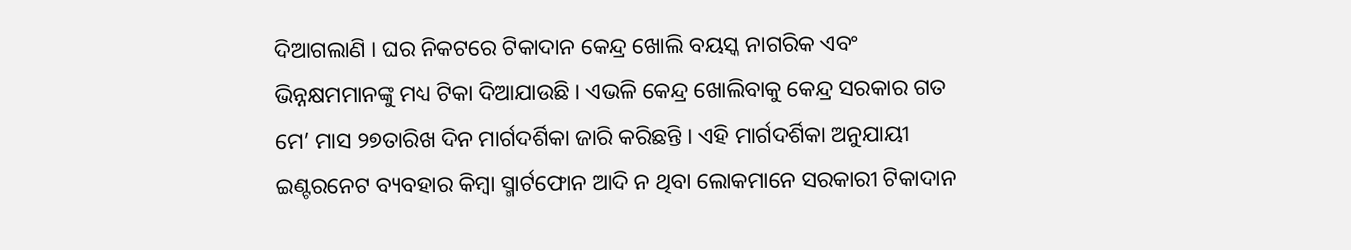ଦିଆଗଲାଣି । ଘର ନିକଟରେ ଟିକାଦାନ କେନ୍ଦ୍ର ଖୋଲି ବୟସ୍କ ନାଗରିକ ଏବଂ ଭିନ୍ନକ୍ଷମମାନଙ୍କୁ ମଧ୍ୟ ଟିକା ଦିଆଯାଉଛି । ଏଭଳି କେନ୍ଦ୍ର ଖୋଲିବାକୁ କେନ୍ଦ୍ର ସରକାର ଗତ ମେ’ ମାସ ୨୭ତାରିଖ ଦିନ ମାର୍ଗଦର୍ଶିକା ଜାରି କରିଛନ୍ତି । ଏହି ମାର୍ଗଦର୍ଶିକା ଅନୁଯାୟୀ ଇଣ୍ଟରନେଟ ବ୍ୟବହାର କିମ୍ବା ସ୍ମାର୍ଟଫୋନ ଆଦି ନ ଥିବା ଲୋକମାନେ ସରକାରୀ ଟିକାଦାନ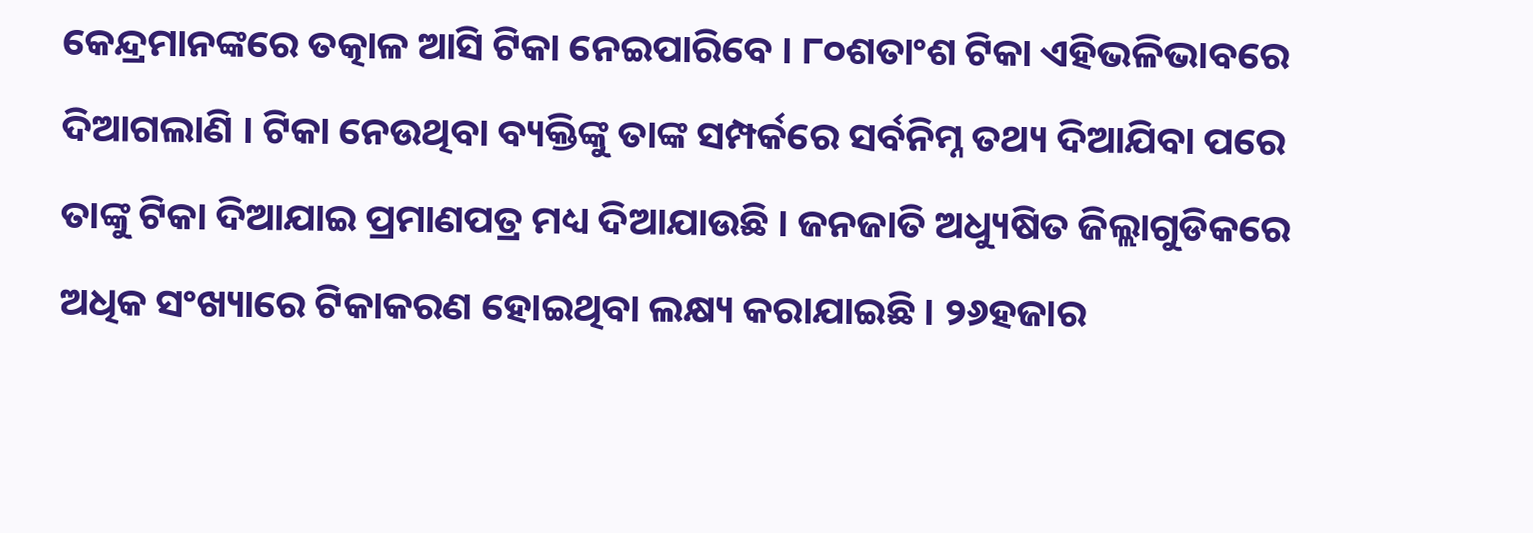କେନ୍ଦ୍ରମାନଙ୍କରେ ତତ୍କାଳ ଆସି ଟିକା ନେଇପାରିବେ । ୮୦ଶତାଂଶ ଟିକା ଏହିଭଳିଭାବରେ ଦିଆଗଲାଣି । ଟିକା ନେଉଥିବା ବ୍ୟକ୍ତିଙ୍କୁ ତାଙ୍କ ସମ୍ପର୍କରେ ସର୍ବନିମ୍ନ ତଥ୍ୟ ଦିଆଯିବା ପରେ ତାଙ୍କୁ ଟିକା ଦିଆଯାଇ ପ୍ରମାଣପତ୍ର ମଧ୍ୟ ଦିଆଯାଉଛି । ଜନଜାତି ଅଧ୍ୟୁଷିତ ଜିଲ୍ଲାଗୁଡିକରେ ଅଧିକ ସଂଖ୍ୟାରେ ଟିକାକରଣ ହୋଇଥିବା ଲକ୍ଷ୍ୟ କରାଯାଇଛି । ୨୬ହଜାର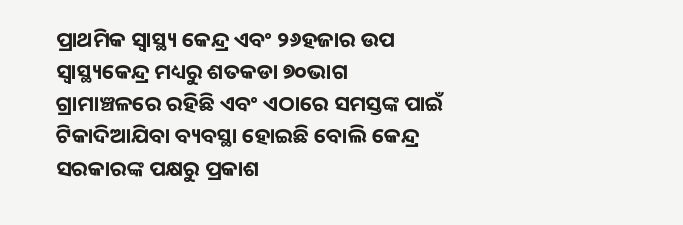ପ୍ରାଥମିକ ସ୍ୱାସ୍ଥ୍ୟ କେନ୍ଦ୍ର ଏବଂ ୨୬ହଜାର ଉପ ସ୍ୱାସ୍ଥ୍ୟକେନ୍ଦ୍ର ମଧ୍ୟରୁ ଶତକଡା ୭୦ଭାଗ ଗ୍ରାମାଞ୍ଚଳରେ ରହିଛି ଏବଂ ଏଠାରେ ସମସ୍ତଙ୍କ ପାଇଁ ଟିକାଦିଆଯିବା ବ୍ୟବସ୍ଥା ହୋଇଛି ବୋଲି କେନ୍ଦ୍ର ସରକାରଙ୍କ ପକ୍ଷରୁ ପ୍ରକାଶ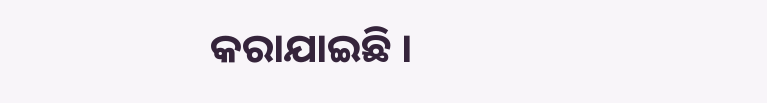କରାଯାଇଛି ।